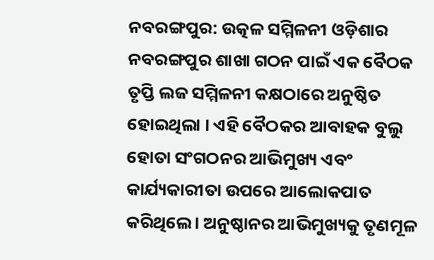ନବରଙ୍ଗପୁର: ଉତ୍କଳ ସମ୍ମିଳନୀ ଓଡ଼ିଶାର ନବରଙ୍ଗପୁର ଶାଖା ଗଠନ ପାଇଁ ଏକ ବୈଠକ ତୃପ୍ତି ଲଜ ସମ୍ମିଳନୀ କକ୍ଷଠାରେ ଅନୁଷ୍ଠିତ ହୋଇଥିଲା । ଏହି ବୈଠକର ଆବାହକ ବୁଲୁ ହୋତା ସଂଗଠନର ଆଭିମୁଖ୍ୟ ଏବଂ କାର୍ଯ୍ୟକାରୀତା ଉପରେ ଆଲୋକପାତ କରିଥିଲେ । ଅନୁଷ୍ଠାନର ଆଭିମୁଖ୍ୟକୁ ତୃଣମୂଳ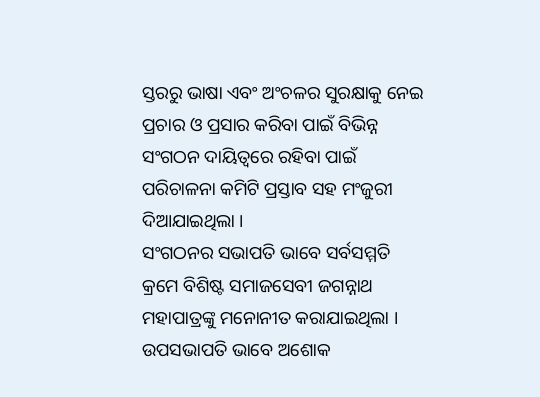ସ୍ତରରୁ ଭାଷା ଏବଂ ଅଂଚଳର ସୁରକ୍ଷାକୁ ନେଇ ପ୍ରଚାର ଓ ପ୍ରସାର କରିବା ପାଇଁ ବିଭିନ୍ନ ସଂଗଠନ ଦାୟିତ୍ୱରେ ରହିବା ପାଇଁ ପରିଚାଳନା କମିଟି ପ୍ରସ୍ତାବ ସହ ମଂଜୁରୀ ଦିଆଯାଇଥିଲା ।
ସଂଗଠନର ସଭାପତି ଭାବେ ସର୍ବସମ୍ମତି କ୍ରମେ ବିଶିଷ୍ଟ ସମାଜସେବୀ ଜଗନ୍ନାଥ ମହାପାତ୍ରଙ୍କୁ ମନୋନୀତ କରାଯାଇଥିଲା । ଉପସଭାପତି ଭାବେ ଅଶୋକ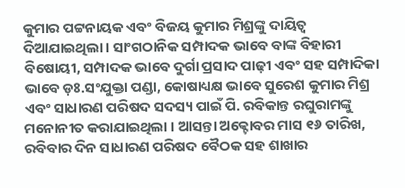କୁମାର ପଟ୍ଟନାୟକ ଏବଂ ବିଜୟ କୁମାର ମିଶ୍ରଙ୍କୁ ଦାୟିତ୍ୱ ଦିଆଯାଇଥିଲା । ସାଂଗଠାନିକ ସମ୍ପାଦକ ଭାବେ ବାଙ୍କ ବିହାରୀ ବିଷୋୟୀ, ସମ୍ପାଦକ ଭାବେ ଦୁର୍ଗା ପ୍ରସାଦ ପାଢ଼ୀ ଏବଂ ସହ ସମ୍ପାଦିକା ଭାବେ ଡ଼ଃ.ସଂଯୁକ୍ତା ପଣ୍ଡା, କୋଷାଧ୍ୟକ୍ଷ ଭାବେ ସୁରେଶ କୁମାର ମିଶ୍ର ଏବଂ ସାଧାରଣ ପରିଷଦ ସଦସ୍ୟ ପାଇଁ ପି. ରବିକାନ୍ତ ରଘୁରାମଙ୍କୁ ମନୋନୀତ କରାଯାଇଥିଲା । ଆସନ୍ତା ଅକ୍ଟୋବର ମାସ ୧୬ ତାରିଖ, ରବିବାର ଦିନ ସାଧାରଣ ପରିଷଦ ବୈଠକ ସହ ଶାଖାର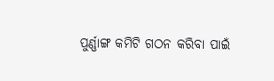ପୁର୍ଣ୍ଣାଙ୍ଗ କମିଟି ଗଠନ କରିବା ପାଇଁ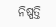ନିଷ୍ପତ୍ତି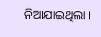ନିଆଯାଇଥିଲା ।